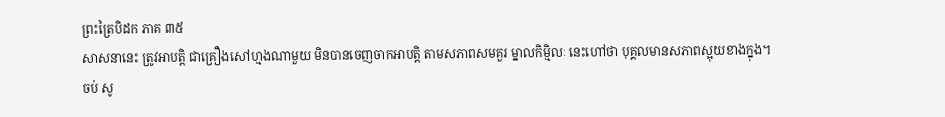ព្រះត្រៃបិដក ភាគ ៣៥
សាសនានេះ ត្រូវអាបត្តិ ជាគ្រឿងសៅហ្មងណាមួយ មិនបានចេញចាកអាបត្តិ តាមសភាពសមគួរ ម្នាលកិម្មិលៈ នេះហៅថា បុគ្គលមានសភាពស្អុយខាងក្នុង។ ចប់ សូ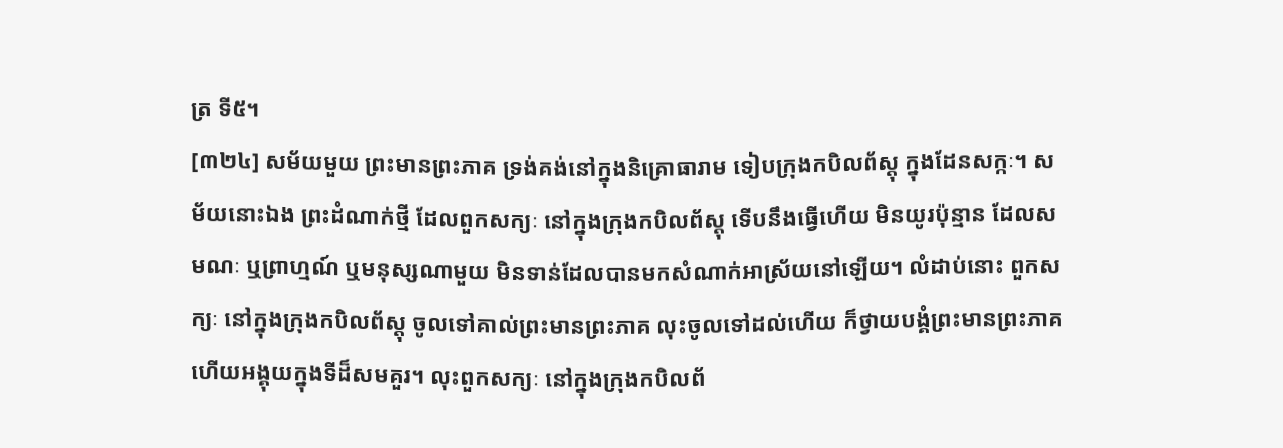ត្រ ទី៥។
[៣២៤] សម័យមួយ ព្រះមានព្រះភាគ ទ្រង់គង់នៅក្នុងនិគ្រោធារាម ទៀបក្រុងកបិលព័ស្តុ ក្នុងដែនសក្កៈ។ សម័យនោះឯង ព្រះដំណាក់ថ្មី ដែលពួកសក្យៈ នៅក្នុងក្រុងកបិលព័ស្តុ ទើបនឹងធ្វើហើយ មិនយូរប៉ុន្មាន ដែលសមណៈ ឬព្រាហ្មណ៍ ឬមនុស្សណាមួយ មិនទាន់ដែលបានមកសំណាក់អាស្រ័យនៅឡើយ។ លំដាប់នោះ ពួកសក្យៈ នៅក្នុងក្រុងកបិលព័ស្តុ ចូលទៅគាល់ព្រះមានព្រះភាគ លុះចូលទៅដល់ហើយ ក៏ថ្វាយបង្គំព្រះមានព្រះភាគ ហើយអង្គុយក្នុងទីដ៏សមគួរ។ លុះពួកសក្យៈ នៅក្នុងក្រុងកបិលព័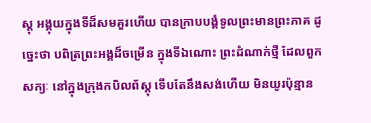ស្តុ អង្គុយក្នុងទីដ៏សមគួរហើយ បានក្រាបបង្គំទូលព្រះមានព្រះភាគ ដូច្នេះថា បពិត្រព្រះអង្គដ៏ចម្រើន ក្នុងទីឯណោះ ព្រះដំណាក់ថ្មី ដែលពួកសក្យៈ នៅក្នុងក្រុងកបិលព័ស្តុ ទើបតែនឹងសង់ហើយ មិនយូរប៉ុន្មាន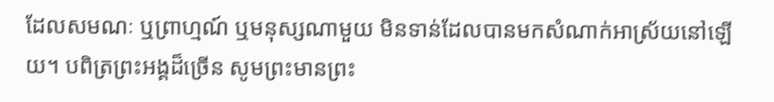ដែលសមណៈ ឬព្រាហ្មណ៍ ឬមនុស្សណាមួយ មិនទាន់ដែលបានមកសំណាក់អាស្រ័យនៅឡើយ។ បពិត្រព្រះអង្គដ៏ច្រើន សូមព្រះមានព្រះ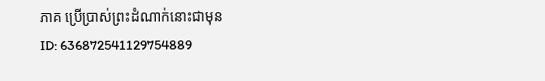ភាគ ប្រើប្រាស់ព្រះដំណាក់នោះជាមុន
ID: 636872541129754889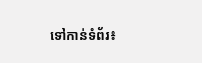ទៅកាន់ទំព័រ៖